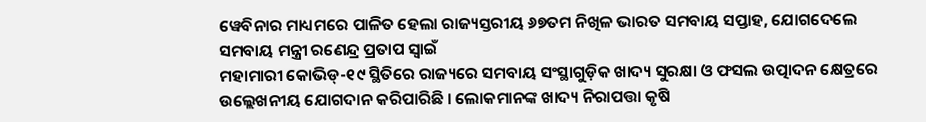ୱେବିନାର ମାଧ୍ୟମରେ ପାଳିତ ହେଲା ରାଜ୍ୟସ୍ତରୀୟ ୬୭ତମ ନିଖିଳ ଭାରତ ସମବାୟ ସପ୍ତାହ, ଯୋଗଦେଲେ ସମବାୟ ମନ୍ତ୍ରୀ ରଣେନ୍ଦ୍ର ପ୍ରତାପ ସ୍ୱାଇଁ
ମହାମାରୀ କୋଭିଡ୍-୧୯ ସ୍ଥିତିରେ ରାଜ୍ୟରେ ସମବାୟ ସଂସ୍ଥାଗୁଡ଼ିକ ଖାଦ୍ୟ ସୁରକ୍ଷା ଓ ଫସଲ ଉତ୍ପାଦନ କ୍ଷେତ୍ରରେ ଉଲ୍ଲେଖନୀୟ ଯୋଗଦାନ କରିପାରିଛି । ଲୋକମାନଙ୍କ ଖାଦ୍ୟ ନିରାପତ୍ତା କୃଷି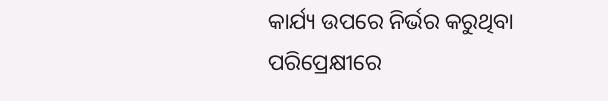କାର୍ଯ୍ୟ ଉପରେ ନିର୍ଭର କରୁଥିବା ପରିପ୍ରେକ୍ଷୀରେ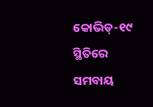କୋଭିଡ୍-୧୯ ସ୍ଥିତିରେ ସମବାୟ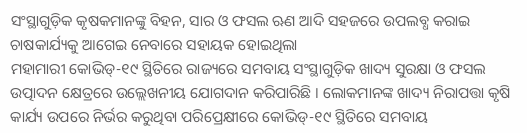ସଂସ୍ଥାଗୁଡ଼ିକ କୃଷକମାନଙ୍କୁ ବିହନ, ସାର ଓ ଫସଲ ଋଣ ଆଦି ସହଜରେ ଉପଲବ୍ଧ କରାଇ ଚାଷକାର୍ଯ୍ୟକୁ ଆଗେଇ ନେବାରେ ସହାୟକ ହୋଇଥିଲା
ମହାମାରୀ କୋଭିଡ୍-୧୯ ସ୍ଥିତିରେ ରାଜ୍ୟରେ ସମବାୟ ସଂସ୍ଥାଗୁଡ଼ିକ ଖାଦ୍ୟ ସୁରକ୍ଷା ଓ ଫସଲ ଉତ୍ପାଦନ କ୍ଷେତ୍ରରେ ଉଲ୍ଲେଖନୀୟ ଯୋଗଦାନ କରିପାରିଛି । ଲୋକମାନଙ୍କ ଖାଦ୍ୟ ନିରାପତ୍ତା କୃଷି କାର୍ଯ୍ୟ ଉପରେ ନିର୍ଭର କରୁଥିବା ପରିପ୍ରେକ୍ଷୀରେ କୋଭିଡ୍-୧୯ ସ୍ଥିତିରେ ସମବାୟ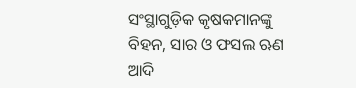ସଂସ୍ଥାଗୁଡ଼ିକ କୃଷକମାନଙ୍କୁ ବିହନ, ସାର ଓ ଫସଲ ଋଣ ଆଦି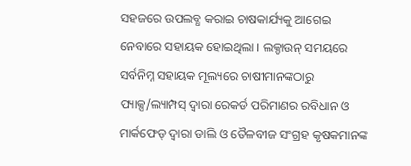ସହଜରେ ଉପଲବ୍ଧ କରାଇ ଚାଷକାର୍ଯ୍ୟକୁ ଆଗେଇ ନେବାରେ ସହାୟକ ହୋଇଥିଲା । ଲକ୍ଡାଉନ୍ ସମୟରେ ସର୍ବନିମ୍ନ ସହାୟକ ମୂଲ୍ୟରେ ଚାଷୀମାନଙ୍କଠାରୁ ପ୍ୟାକ୍ସ/ଲ୍ୟାମ୍ପସ୍ ଦ୍ୱାରା ରେକର୍ଡ ପରିମାଣର ରବିଧାନ ଓ ମାର୍କଫେଡ୍ ଦ୍ୱାରା ଡାଲି ଓ ତୈଳବୀଜ ସଂଗ୍ରହ କୃଷକମାନଙ୍କ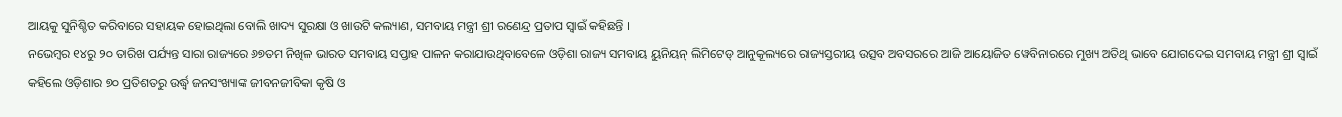ଆୟକୁ ସୁନିଶ୍ଚିତ କରିବାରେ ସହାୟକ ହୋଇଥିଲା ବୋଲି ଖାଦ୍ୟ ସୁରକ୍ଷା ଓ ଖାଉଟି କଲ୍ୟାଣ, ସମବାୟ ମନ୍ତ୍ରୀ ଶ୍ରୀ ରଣେନ୍ଦ୍ର ପ୍ରତାପ ସ୍ୱାଇଁ କହିଛନ୍ତି ।
ନଭେମ୍ବର ୧୪ରୁ ୨୦ ତାରିଖ ପର୍ଯ୍ୟନ୍ତ ସାରା ରାଜ୍ୟରେ ୬୭ତମ ନିଖିଳ ଭାରତ ସମବାୟ ସପ୍ତାହ ପାଳନ କରାଯାଉଥିବାବେଳେ ଓଡ଼ିଶା ରାଜ୍ୟ ସମବାୟ ୟୁନିୟନ୍ ଲିମିଟେଡ୍ ଆନୁକୂଲ୍ୟରେ ରାଜ୍ୟସ୍ତରୀୟ ଉତ୍ସବ ଅବସରରେ ଆଜି ଆୟୋଜିତ ୱେବିନାରରେ ମୁଖ୍ୟ ଅତିଥି ଭାବେ ଯୋଗଦେଇ ସମବାୟ ମନ୍ତ୍ରୀ ଶ୍ରୀ ସ୍ୱାଇଁ କହିଲେ ଓଡ଼ିଶାର ୭୦ ପ୍ରତିଶତରୁ ଉର୍ଦ୍ଧ୍ୱ ଜନସଂଖ୍ୟାଙ୍କ ଜୀବନଜୀବିକା କୃଷି ଓ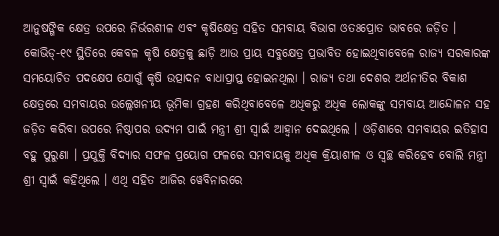ଆନୁଷଙ୍ଗିକ କ୍ଷେତ୍ର ଉପରେ ନିର୍ଭରଶୀଳ ଏବଂ କୃଷିକ୍ଷେତ୍ର ସହିତ ସମବାୟ ବିଭାଗ ଓତଃପ୍ରୋତ ଭାବରେ ଜଡ଼ିତ । କୋଭିଡ୍-୧୯ ସ୍ଥିତିରେ କେବଳ କୃଷି କ୍ଷେତ୍ରକୁ ଛାଡ଼ି ଆଉ ପ୍ରାୟ ସବୁକ୍ଷେତ୍ର ପ୍ରଭାବିତ ହୋଇଥିବାବେଳେ ରାଜ୍ୟ ସରକାରଙ୍କ ସମୟୋଚିତ ପଦକ୍ଷେପ ଯୋଗୁଁ କୃଷି ଉତ୍ପାଦନ ବାଧାପ୍ରାପ୍ତ ହୋଇନଥିଲା । ରାଜ୍ୟ ତଥା ଦେଶର ଅର୍ଥନୀତିର ବିକାଶ କ୍ଷେତ୍ରରେ ସମବାୟର ଉଲ୍ଲେଖନୀୟ ଭୂମିକା ଗ୍ରହଣ କରିଥିବାବେଳେ ଅଧିକରୁ ଅଧିକ ଲୋକଙ୍କୁ ସମବାୟ ଆନ୍ଦୋଳନ ସହ ଜଡ଼ିତ କରିବା ଉପରେ ନିଷ୍ଠାପର ଉଦ୍ୟମ ପାଇଁ ମନ୍ତ୍ରୀ ଶ୍ରୀ ସ୍ୱାଇଁ ଆହ୍ୱାନ ଦେଇଥିଲେ । ଓଡ଼ିଶାରେ ସମବାୟର ଇତିହାସ ବହୁ ପୁରୁଣା । ପ୍ରଯୁକ୍ତି ବିଦ୍ୟାର ସଫଳ ପ୍ରୟୋଗ ଫଳରେ ସମବାୟକୁ ଅଧିକ କ୍ରିୟାଶୀଳ ଓ ସ୍ୱଚ୍ଛ କରିହେବ ବୋଲି ମନ୍ତ୍ରୀ ଶ୍ରୀ ସ୍ୱାଇଁ କହିଥିଲେ । ଏଥି ସହିତ ଆଜିର ୱେବିନାରରେ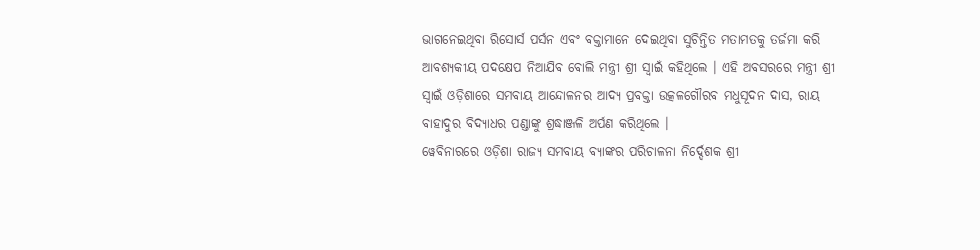ଭାଗନେଇଥିବା ରିସୋର୍ସ ପର୍ସନ ଏବଂ ବକ୍ତାମାନେ ଦେଇଥିବା ସୁଚିନ୍ତିତ ମତାମତକୁ ତର୍ଜମା କରି ଆବଶ୍ୟକୀୟ ପଦକ୍ଷେପ ନିଆଯିବ ବୋଲି ମନ୍ତ୍ରୀ ଶ୍ରୀ ସ୍ୱାଇଁ କହିଥିଲେ । ଏହି ଅବସରରେ ମନ୍ତ୍ରୀ ଶ୍ରୀ ସ୍ୱାଇଁ ଓଡ଼ିଶାରେ ସମବାୟ ଆନ୍ଦୋଳନର ଆଦ୍ୟ ପ୍ରବକ୍ତା ଉତ୍କଳଗୌରବ ମଧୁସୂଦନ ଦାସ, ରାୟ ବାହାଦୁର ବିଦ୍ୟାଧର ପଣ୍ଡାଙ୍କୁ ଶ୍ରଦ୍ଧାଞ୍ଜଳି ଅର୍ପଣ କରିଥିଲେ ।
ୱେବିନାରରେ ଓଡ଼ିଶା ରାଜ୍ୟ ସମବାୟ ବ୍ୟାଙ୍କର ପରିଚାଳନା ନିର୍ଦ୍ଦେଶକ ଶ୍ରୀ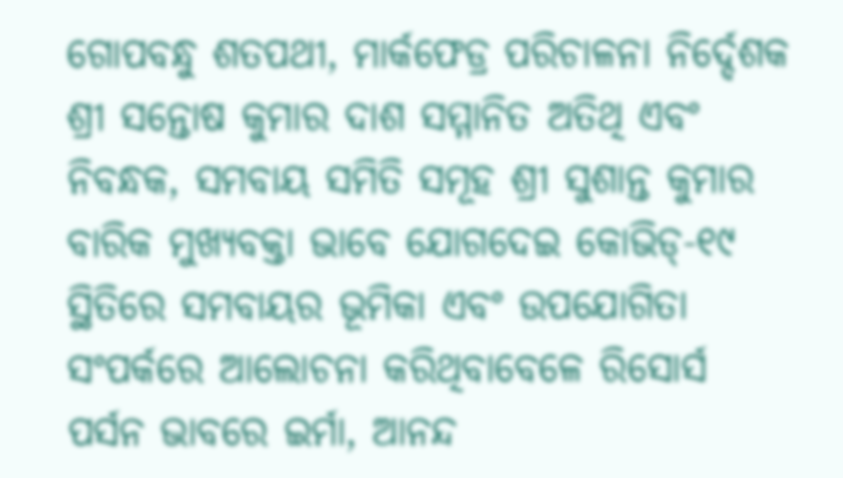ଗୋପବନ୍ଧୁ ଶତପଥୀ, ମାର୍କଫେଡ୍ର ପରିଚାଳନା ନିର୍ଦ୍ଦେଶକ ଶ୍ରୀ ସନ୍ତୋଷ କୁମାର ଦାଶ ସମ୍ମାନିତ ଅତିଥି ଏବଂ ନିବନ୍ଧକ, ସମବାୟ ସମିତି ସମୂହ ଶ୍ରୀ ସୁଶାନ୍ତ କୁମାର ବାରିକ ମୁଖ୍ୟବକ୍ତା ଭାବେ ଯୋଗଦେଇ କୋଭିଡ୍-୧୯ ସ୍ଥିତିରେ ସମବାୟର ଭୂମିକା ଏବଂ ଉପଯୋଗିତା ସଂପର୍କରେ ଆଲୋଚନା କରିଥିବାବେଳେ ରିସୋର୍ସ ପର୍ସନ ଭାବରେ ଇର୍ମା, ଆନନ୍ଦ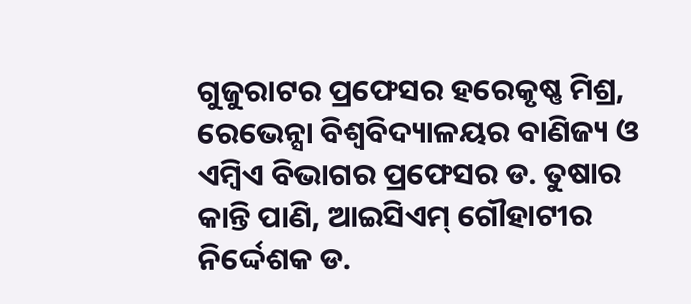ଗୁଜୁରାଟର ପ୍ରଫେସର ହରେକୃଷ୍ଣ ମିଶ୍ର, ରେଭେନ୍ସା ବିଶ୍ୱବିଦ୍ୟାଳୟର ବାଣିଜ୍ୟ ଓ ଏମ୍ବିଏ ବିଭାଗର ପ୍ରଫେସର ଡ. ତୁଷାର କାନ୍ତି ପାଣି, ଆଇସିଏମ୍ ଗୌହାଟୀର ନିର୍ଦ୍ଦେଶକ ଡ.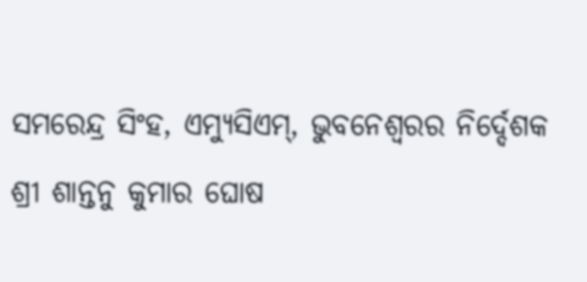ସମରେନ୍ଦ୍ର ସିଂହ, ଏମ୍ୟୁସିଏମ୍, ଭୁବନେଶ୍ୱରର ନିର୍ଦ୍ଦେଶକ ଶ୍ରୀ ଶାନ୍ତନୁ କୁମାର ଘୋଷ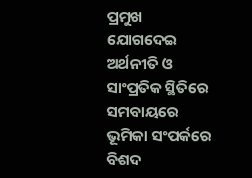ପ୍ରମୁଖ ଯୋଗଦେଇ ଅର୍ଥନୀତି ଓ ସାଂପ୍ରତିକ ସ୍ଥିତିରେ ସମବାୟରେ ଭୂମିକା ସଂପର୍କରେ ବିଶଦ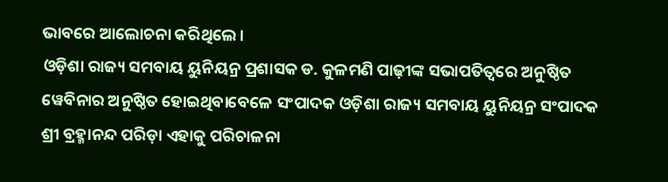ଭାବରେ ଆଲୋଚନା କରିଥିଲେ ।
ଓଡ଼ିଶା ରାଜ୍ୟ ସମବାୟ ୟୁନିୟନ୍ର ପ୍ରଶାସକ ଡ. କୁଳମଣି ପାଢ଼ୀଙ୍କ ସଭାପତିତ୍ୱରେ ଅନୁଷ୍ଠିତ ୱେବିନାର ଅନୁଷ୍ଠିତ ହୋଇଥିବାବେଳେ ସଂପାଦକ ଓଡ଼ିଶା ରାଜ୍ୟ ସମବାୟ ୟୁନିୟନ୍ର ସଂପାଦକ ଶ୍ରୀ ବ୍ରହ୍ମାନନ୍ଦ ପରିଡ଼ା ଏହାକୁ ପରିଚାଳନା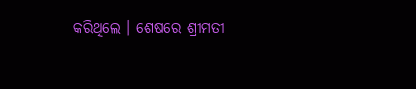କରିଥିଲେ । ଶେଷରେ ଶ୍ରୀମତୀ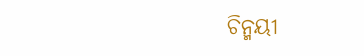ଚିନ୍ମୟୀ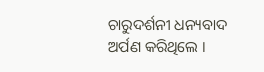ଚାରୁଦର୍ଶନୀ ଧନ୍ୟବାଦ ଅର୍ପଣ କରିଥିଲେ ।